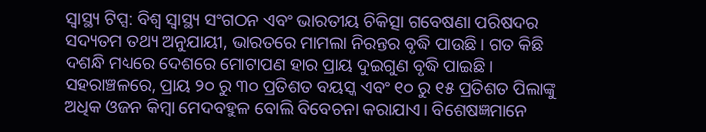ସ୍ୱାସ୍ଥ୍ୟ ଟିପ୍ସ: ବିଶ୍ୱ ସ୍ୱାସ୍ଥ୍ୟ ସଂଗଠନ ଏବଂ ଭାରତୀୟ ଚିକିତ୍ସା ଗବେଷଣା ପରିଷଦର ସଦ୍ୟତମ ତଥ୍ୟ ଅନୁଯାୟୀ, ଭାରତରେ ମାମଲା ନିରନ୍ତର ବୃଦ୍ଧି ପାଉଛି। ଗତ କିଛି ଦଶନ୍ଧି ମଧ୍ୟରେ ଦେଶରେ ମୋଟାପଣ ହାର ପ୍ରାୟ ଦୁଇଗୁଣ ବୃଦ୍ଧି ପାଇଛି। ସହରାଞ୍ଚଳରେ, ପ୍ରାୟ ୨୦ ରୁ ୩୦ ପ୍ରତିଶତ ବୟସ୍କ ଏବଂ ୧୦ ରୁ ୧୫ ପ୍ରତିଶତ ପିଲାଙ୍କୁ ଅଧିକ ଓଜନ କିମ୍ବା ମେଦବହୁଳ ବୋଲି ବିବେଚନା କରାଯାଏ। ବିଶେଷଜ୍ଞମାନେ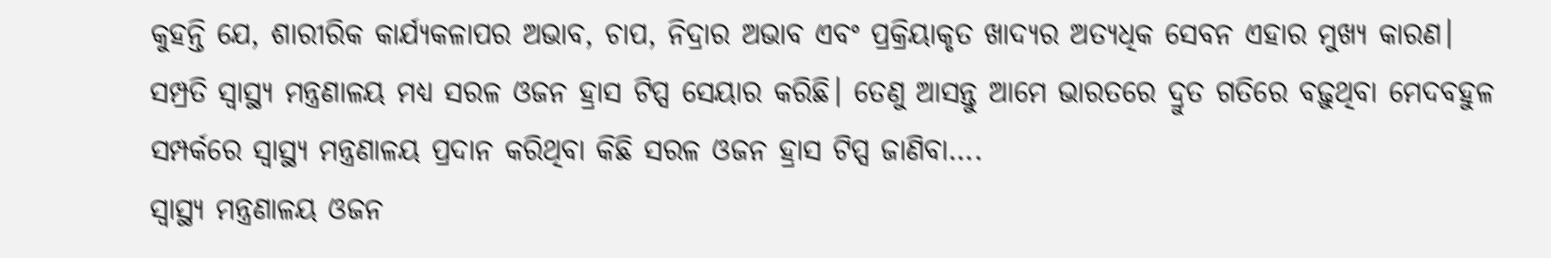କୁହନ୍ତି ଯେ, ଶାରୀରିକ କାର୍ଯ୍ୟକଳାପର ଅଭାବ, ଚାପ, ନିଦ୍ରାର ଅଭାବ ଏବଂ ପ୍ରକ୍ରିୟାକୃତ ଖାଦ୍ୟର ଅତ୍ୟଧିକ ସେବନ ଏହାର ମୁଖ୍ୟ କାରଣ। ସମ୍ପ୍ରତି ସ୍ୱାସ୍ଥ୍ୟ ମନ୍ତ୍ରଣାଳୟ ମଧ୍ୟ ସରଳ ଓଜନ ହ୍ରାସ ଟିପ୍ସ ସେୟାର କରିଛି। ତେଣୁ ଆସନ୍ତୁ ଆମେ ଭାରତରେ ଦ୍ରୁତ ଗତିରେ ବଢ଼ୁଥିବା ମେଦବହୁଳ ସମ୍ପର୍କରେ ସ୍ୱାସ୍ଥ୍ୟ ମନ୍ତ୍ରଣାଳୟ ପ୍ରଦାନ କରିଥିବା କିଛି ସରଳ ଓଜନ ହ୍ରାସ ଟିପ୍ସ ଜାଣିବା….
ସ୍ୱାସ୍ଥ୍ୟ ମନ୍ତ୍ରଣାଳୟ ଓଜନ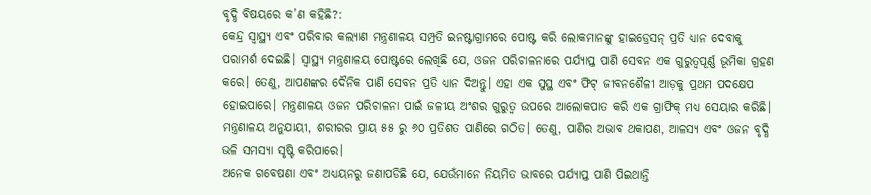ବୃଦ୍ଧି ବିଷୟରେ କ’ଣ କହିଛି?:
କେନ୍ଦ୍ର ସ୍ୱାସ୍ଥ୍ୟ ଏବଂ ପରିବାର କଲ୍ୟାଣ ମନ୍ତ୍ରଣାଳୟ ସମ୍ପ୍ରତି ଇନଷ୍ଟାଗ୍ରାମରେ ପୋଷ୍ଟ କରି ଲୋକମାନଙ୍କୁ ହାଇଡ୍ରେସନ୍ ପ୍ରତି ଧ୍ୟାନ ଦେବାକୁ ପରାମର୍ଶ ଦେଇଛି। ସ୍ୱାସ୍ଥ୍ୟ ମନ୍ତ୍ରଣାଳୟ ପୋଷ୍ଟରେ ଲେଖିଛି ଯେ, ଓଜନ ପରିଚାଳନାରେ ପର୍ଯ୍ୟାପ୍ତ ପାଣି ସେବନ ଏକ ଗୁରୁତ୍ୱପୂର୍ଣ୍ଣ ଭୂମିକା ଗ୍ରହଣ କରେ। ତେଣୁ, ଆପଣଙ୍କର ଦୈନିକ ପାଣି ସେବନ ପ୍ରତି ଧ୍ୟାନ ଦିଅନ୍ତୁ। ଏହା ଏକ ସୁସ୍ଥ ଏବଂ ଫିଟ୍ ଜୀବନଶୈଳୀ ଆଡ଼କୁ ପ୍ରଥମ ପଦକ୍ଷେପ ହୋଇପାରେ। ମନ୍ତ୍ରଣାଳୟ ଓଜନ ପରିଚାଳନା ପାଇଁ ଜଳୀୟ ଅଂଶର ଗୁରୁତ୍ୱ ଉପରେ ଆଲୋକପାତ କରି ଏକ ଗ୍ରାଫିକ୍ ମଧ୍ୟ ସେୟାର କରିଛି। ମନ୍ତ୍ରଣାଳୟ ଅନୁଯାୟୀ, ଶରୀରର ପ୍ରାୟ ୫୫ ରୁ ୬୦ ପ୍ରତିଶତ ପାଣିରେ ଗଠିତ। ତେଣୁ, ପାଣିର ଅଭାବ ଥକାପଣ, ଆଳସ୍ୟ ଏବଂ ଓଜନ ବୃଦ୍ଧି ଭଳି ସମସ୍ୟା ସୃଷ୍ଟି କରିପାରେ।
ଅନେକ ଗବେଷଣା ଏବଂ ଅଧ୍ୟୟନରୁ ଜଣାପଡିଛି ଯେ, ଯେଉଁମାନେ ନିୟମିତ ଭାବରେ ପର୍ଯ୍ୟାପ୍ତ ପାଣି ପିଇଥାନ୍ତି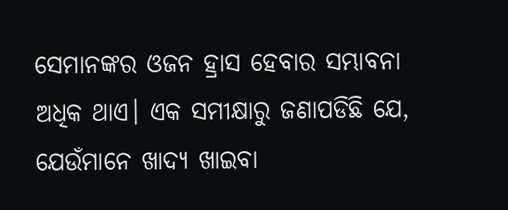ସେମାନଙ୍କର ଓଜନ ହ୍ରାସ ହେବାର ସମ୍ଭାବନା ଅଧିକ ଥାଏ। ଏକ ସମୀକ୍ଷାରୁ ଜଣାପଡିଛି ଯେ, ଯେଉଁମାନେ ଖାଦ୍ୟ ଖାଇବା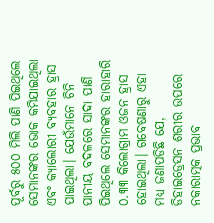ପୂର୍ବରୁ ୫୦୦ ମିଲି ପାଣି ପିଇଥିଲେ ସେମାନଙ୍କର ଭୋକ କମିଯାଇଥିଲା ଏବଂ କ୍ୟାଲୋରୀ ବ୍ୟବହାର ହ୍ରାସ ପାଇଥିଲା। ଯେଉଁମାନେ ଚିନି ପାନୀୟ ବଦଳରେ ସାଦା ପାଣି ପିଇଥିଲେ ସେମାନଙ୍କର ହାରାହାରି ୦.୩୩ କିଲୋଗ୍ରାମ ଓଜନ ହ୍ରାସ ହୋଇଥିଲା। ଗବେଷଣାରୁ ଏହା ମଧ୍ୟ ଜଣାପଡିଛି ଯେ, ଡିହାଇଡ୍ରେସନ ଶରୀର ଉପରେ ନକାରାତ୍ମକ ପ୍ରଭାବ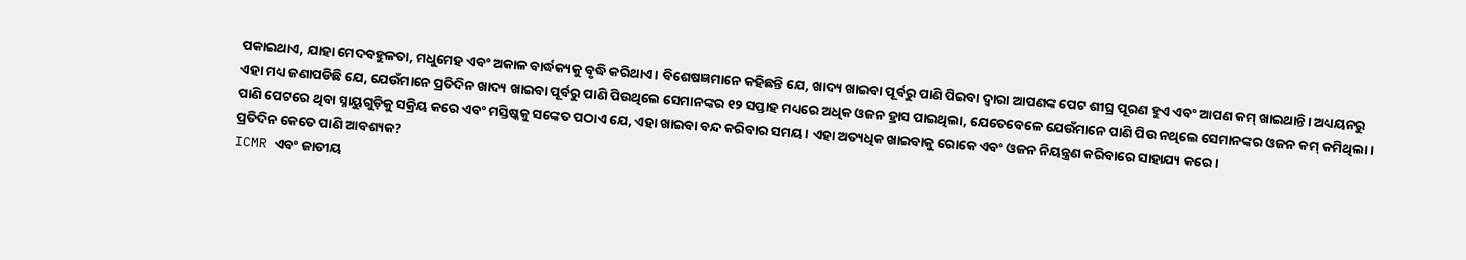ପକାଇଥାଏ, ଯାହା ମେଦବହୁଳତା, ମଧୁମେହ ଏବଂ ଅକାଳ ବାର୍ଦ୍ଧକ୍ୟକୁ ବୃଦ୍ଧି କରିଥାଏ। ବିଶେଷଜ୍ଞମାନେ କହିଛନ୍ତି ଯେ, ଖାଦ୍ୟ ଖାଇବା ପୂର୍ବରୁ ପାଣି ପିଇବା ଦ୍ୱାରା ଆପଣଙ୍କ ପେଟ ଶୀଘ୍ର ପୂରଣ ହୁଏ ଏବଂ ଆପଣ କମ୍ ଖାଇଥାନ୍ତି। ଅଧ୍ୟୟନରୁ ଏହା ମଧ୍ୟ ଜଣାପଡିଛି ଯେ, ଯେଉଁମାନେ ପ୍ରତିଦିନ ଖାଦ୍ୟ ଖାଇବା ପୂର୍ବରୁ ପାଣି ପିଉଥିଲେ ସେମାନଙ୍କର ୧୨ ସପ୍ତାହ ମଧ୍ୟରେ ଅଧିକ ଓଜନ ହ୍ରାସ ପାଇଥିଲା, ଯେତେବେଳେ ଯେଉଁମାନେ ପାଣି ପିଉ ନଥିଲେ ସେମାନଙ୍କର ଓଜନ କମ୍ କମିଥିଲା। ପାଣି ପେଟରେ ଥିବା ସ୍ନାୟୁଗୁଡ଼ିକୁ ସକ୍ରିୟ କରେ ଏବଂ ମସ୍ତିଷ୍କକୁ ସଙ୍କେତ ପଠାଏ ଯେ, ଏହା ଖାଇବା ବନ୍ଦ କରିବାର ସମୟ। ଏହା ଅତ୍ୟଧିକ ଖାଇବାକୁ ରୋକେ ଏବଂ ଓଜନ ନିୟନ୍ତ୍ରଣ କରିବାରେ ସାହାଯ୍ୟ କରେ।
ପ୍ରତିଦିନ କେତେ ପାଣି ଆବଶ୍ୟକ?
ICMR ଏବଂ ଜାତୀୟ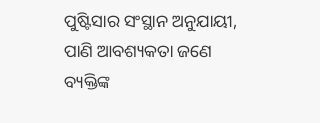ପୁଷ୍ଟିସାର ସଂସ୍ଥାନ ଅନୁଯାୟୀ, ପାଣି ଆବଶ୍ୟକତା ଜଣେ ବ୍ୟକ୍ତିଙ୍କ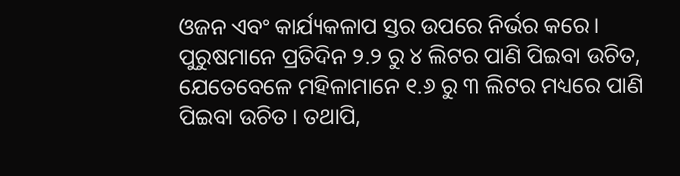ଓଜନ ଏବଂ କାର୍ଯ୍ୟକଳାପ ସ୍ତର ଉପରେ ନିର୍ଭର କରେ। ପୁରୁଷମାନେ ପ୍ରତିଦିନ ୨.୨ ରୁ ୪ ଲିଟର ପାଣି ପିଇବା ଉଚିତ, ଯେତେବେଳେ ମହିଳାମାନେ ୧.୬ ରୁ ୩ ଲିଟର ମଧ୍ୟରେ ପାଣି ପିଇବା ଉଚିତ। ତଥାପି,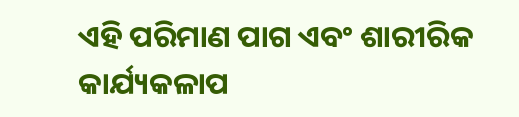ଏହି ପରିମାଣ ପାଗ ଏବଂ ଶାରୀରିକ କାର୍ଯ୍ୟକଳାପ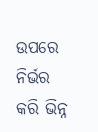ଉପରେ ନିର୍ଭର କରି ଭିନ୍ନ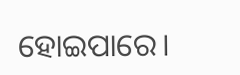ହୋଇପାରେ।